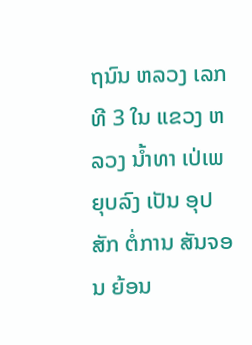ຖນົນ ຫລວງ ເລກທີ 3 ໃນ ແຂວງ ຫລວງ ນ້ຳທາ ເປ່ເພ ຍຸບລົງ ເປັນ ອຸປສັກ ຕໍ່ການ ສັນຈອນ ຍ້ອນ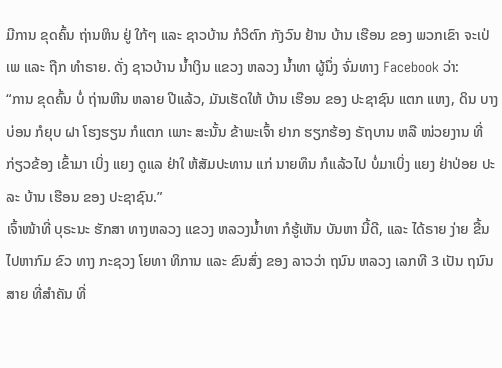ມີການ ຂຸດຄົ້ນ ຖ່ານຫິນ ຢູ່ ໃກ້ໆ ແລະ ຊາວບ້ານ ກໍວິຕົກ ກັງວົນ ຢ້ານ ບ້ານ ເຮືອນ ຂອງ ພວກເຂົາ ຈະເປ່ເພ ແລະ ຖືກ ທຳຣາຍ. ດັ່ງ ຊາວບ້ານ ນ້ຳເງິນ ແຂວງ ຫລວງ ນ້ຳທາ ຜູ້ນຶ່ງ ຈົ່ມທາງ Facebook ວ່າ:
“ການ ຂຸດຄົ້ນ ບໍ່ ຖ່ານຫີນ ຫລາຍ ປີແລ້ວ, ມັນເຮັດໃຫ້ ບ້ານ ເຮືອນ ຂອງ ປະຊາຊົນ ແຕກ ແຫງ, ດິນ ບາງບ່ອນ ກໍຍຸບ ຝາ ໂຮງຮຽນ ກໍແຕກ ເພາະ ສະນັ້ນ ຂ້າພະເຈົ້າ ຢາກ ຮຽກຮ້ອງ ຣັຖບານ ຫລື ໜ່ວຍງານ ທີ່ ກ່ຽວຂ້ອງ ເຂົ້າມາ ເບິ່ງ ແຍງ ດູແລ ຢ່າໃ ຫ້ສັມປະທານ ແກ່ ນາຍທຶນ ກໍແລ້ວໄປ ບໍ່ມາເບິ່ງ ແຍງ ຢ່າປ່ອຍ ປະລະ ບ້ານ ເຮືອນ ຂອງ ປະຊາຊົນ.”
ເຈົ້າໜ້າທີ່ ບຸຣະນະ ຮັກສາ ທາງຫລວງ ແຂວງ ຫລວງນ້ຳທາ ກໍຮູ້ເຫັນ ບັນຫາ ນີ້ດີ, ແລະ ໄດ້ຣາຍ ງ່າຍ ຂື້ນ ໄປຫາກົມ ຂົວ ທາງ ກະຊວງ ໂຍທາ ທິການ ແລະ ຂົນສົ່ງ ຂອງ ລາວວ່າ ຖນົນ ຫລວງ ເລກທີ 3 ເປັນ ຖນົນ ສາຍ ທີ່ສຳຄັນ ທີ່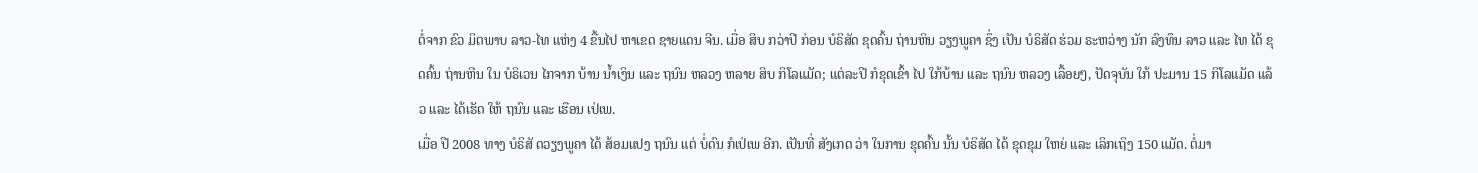ຕໍ່ຈາກ ຂົວ ມິຕພາບ ລາວ-ໄທ ແຫ່ງ 4 ຂື້ນໄປ ຫາເຂດ ຊາຍແດນ ຈີນ. ເມື່ອ ສິບ ກວ່າປີ ກ່ອນ ບໍຣິສັດ ຂຸດຄົ້ນ ຖ່ານຫິນ ວຽງພູຄາ ຊຶ່ງ ເປັນ ບໍຣິສັດ ຮ່ວມ ຣະຫວ່າງ ນັກ ລົງທຶນ ລາວ ແລະ ໄທ ໄດ້ ຂຸດຄົ້ນ ຖ່ານຫີນ ໃນ ບໍຣິເວນ ໄກຈາກ ບ້ານ ນ້ຳເງິນ ແລະ ຖນົນ ຫລວງ ຫລາຍ ສິບ ກິໂລແມັດ; ແຕ່ລະປີ ກໍຂຸດເຂົ້າ ໄປ ໃກ້ບ້ານ ແລະ ຖນົນ ຫລວງ ເລື້ອຍໆ, ປັດຈຸບັນ ໃກ້ ປະມານ 15 ກິໂລແມັດ ແລ້ວ ແລະ ໄດ້ເຮັດ ໃຫ້ ຖນົນ ແລະ ເຮືອນ ເປ່ເພ.
ເມື່ອ ປີ 2008 ທາງ ບໍຣິສັ ດວຽງພູຄາ ໄດ້ ສ້ອມແປງ ຖນົນ ແຕ່ ບໍ່ດົນ ກໍເປ່ເພ ອີກ. ເປັນທີ່ ສັງເກດ ວ່າ ໃນການ ຂຸດຄົ້ນ ນັ້ນ ບໍຣິສັດ ໄດ້ ຂຸດຂຸມ ໃຫຍ່ ແລະ ເລິກເຖິງ 150 ແມັດ. ຕໍ່ມາ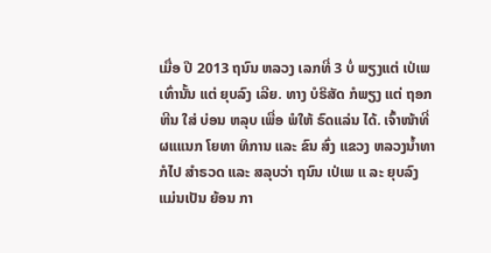ເມື່ອ ປີ 2013 ຖນົນ ຫລວງ ເລກທີ່ 3 ບໍ່ ພຽງແຕ່ ເປ່ເພ ເທົ່ານັ້ນ ແຕ່ ຍຸບລົງ ເລີຍ. ທາງ ບໍຣິສັດ ກໍພຽງ ແຕ່ ຖອກຫີນ ໃສ່ ບ່ອນ ຫລຸບ ເພື່ອ ພໍໃຫ້ ຣົດແລ່ນ ໄດ້. ເຈົ້າໜ້າທີ່ ຜແແນກ ໂຍທາ ທິການ ແລະ ຂົນ ສົ່ງ ແຂວງ ຫລວງນ້ຳທາ ກໍໄປ ສຳຣວດ ແລະ ສລຸບວ່າ ຖນົນ ເປ່ເພ ແ ລະ ຍຸບລົງ ແມ່ນເປັນ ຍ້ອນ ກາ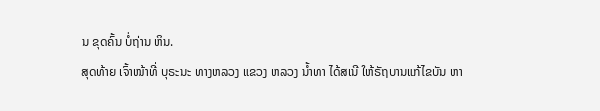ນ ຂຸດຄົ້ນ ບໍ່ຖ່ານ ຫິນ.
ສຸດທ້າຍ ເຈົ້າໜ້າທີ່ ບຸຣະນະ ທາງຫລວງ ແຂວງ ຫລວງ ນ້ຳທາ ໄດ້ສເນີ ໃຫ້ຣັຖບານແກ້ໄຂບັນ ຫາ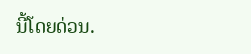ນີ້ໂດຍດ່ວນ.